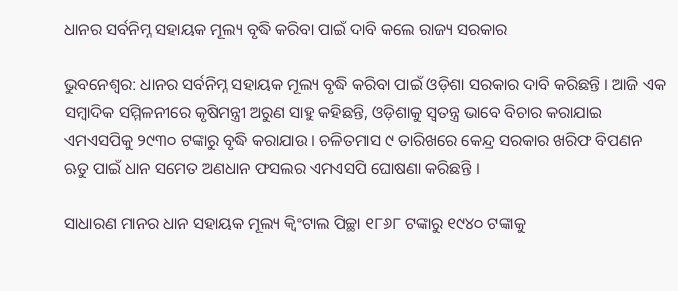ଧାନର ସର୍ବନିମ୍ନ ସହାୟକ ମୂଲ୍ୟ ବୃଦ୍ଧି କରିବା ପାଇଁ ଦାବି କଲେ ରାଜ୍ୟ ସରକାର

ଭୁବନେଶ୍ବର: ଧାନର ସର୍ବନିମ୍ନ ସହାୟକ ମୂଲ୍ୟ ବୃଦ୍ଧି କରିବା ପାଇଁ ଓଡ଼ିଶା ସରକାର ଦାବି କରିଛନ୍ତି । ଆଜି ଏକ ସମ୍ବାଦିକ ସମ୍ମିଳନୀରେ କୃଷିମନ୍ତ୍ରୀ ଅରୁଣ ସାହୁ କହିଛନ୍ତି, ଓଡ଼ିଶାକୁ ସ୍ୱତନ୍ତ୍ର ଭାବେ ବିଚାର କରାଯାଇ ଏମଏସପିକୁ ୨୯୩୦ ଟଙ୍କାରୁ ବୃଦ୍ଧି କରାଯାଉ । ଚଳିତମାସ ୯ ତାରିଖରେ କେନ୍ଦ୍ର ସରକାର ଖରିଫ ବିପଣନ ଋତୁ ପାଇଁ ଧାନ ସମେତ ଅଣଧାନ ଫସଲର ଏମଏସପି ଘୋଷଣା କରିଛନ୍ତି ।

ସାଧାରଣ ମାନର ଧାନ ସହାୟକ ମୂଲ୍ୟ କ୍ୱିଂଟାଲ ପିଚ୍ଛା ୧୮୬୮ ଟଙ୍କାରୁ ୧୯୪୦ ଟଙ୍କାକୁ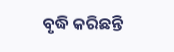ବୃଦ୍ଧି କରିଛନ୍ତି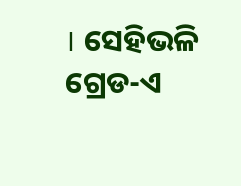। ସେହିଭଳି ଗ୍ରେଡ-ଏ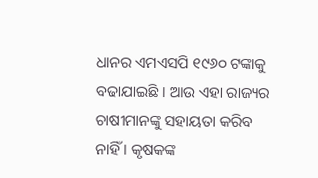ଧାନର ଏମଏସପି ୧୯୬୦ ଟଙ୍କାକୁ ବଢାଯାଇଛି । ଆଉ ଏହା ରାଜ୍ୟର ଚାଷୀମାନଙ୍କୁ ସହାୟତା କରିବ ନାହିଁ । କୃଷକଙ୍କ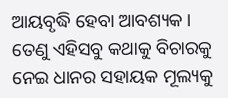ଆୟବୃଦ୍ଧି ହେବା ଆବଶ୍ୟକ । ତେଣୁ ଏହିସବୁ କଥାକୁ ବିଚାରକୁ ନେଇ ଧାନର ସହାୟକ ମୂଲ୍ୟକୁ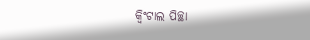କ୍ୱିଂଟାଲ ପିଚ୍ଛା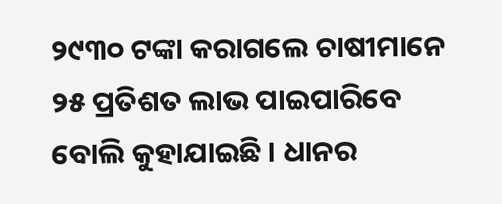୨୯୩୦ ଟଙ୍କା କରାଗଲେ ଚାଷୀମାନେ ୨୫ ପ୍ରତିଶତ ଲାଭ ପାଇପାରିବେ ବୋଲି କୁହାଯାଇଛି । ଧାନର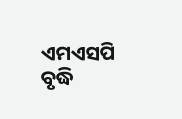ଏମଏସପି ବୃଦ୍ଧି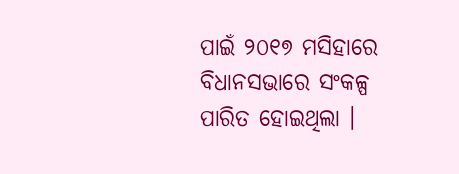ପାଇଁ ୨୦୧୭ ମସିହାରେ ବିଧାନସଭାରେ ସଂକଳ୍ପ ପାରିତ ହୋଇଥିଲା ।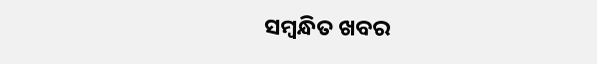ସମ୍ବନ୍ଧିତ ଖବର